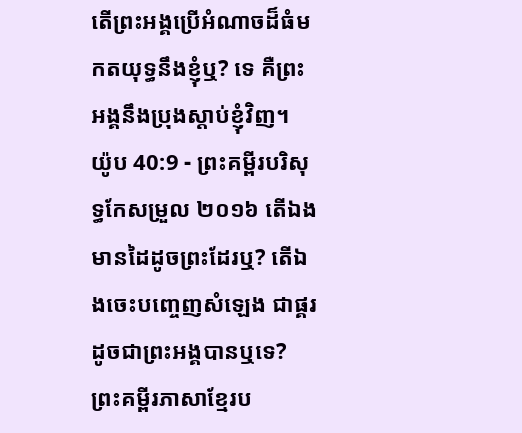តើព្រះអង្គប្រើអំណាចដ៏ធំមកតយុទ្ធនឹងខ្ញុំឬ? ទេ គឺព្រះអង្គនឹងប្រុងស្តាប់ខ្ញុំវិញ។
យ៉ូប 40:9 - ព្រះគម្ពីរបរិសុទ្ធកែសម្រួល ២០១៦ តើឯងមានដៃដូចព្រះដែរឬ? តើឯងចេះបញ្ចេញសំឡេង ជាផ្គរដូចជាព្រះអង្គបានឬទេ? ព្រះគម្ពីរភាសាខ្មែរប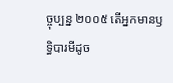ច្ចុប្បន្ន ២០០៥ តើអ្នកមានឫទ្ធិបារមីដូច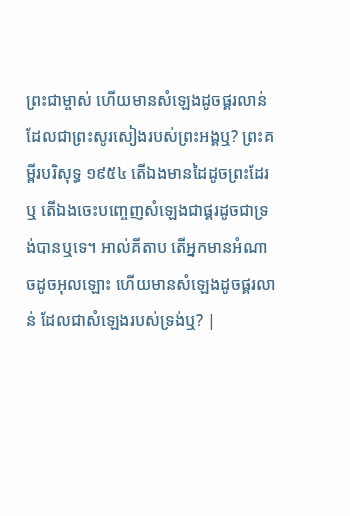ព្រះជាម្ចាស់ ហើយមានសំឡេងដូចផ្គរលាន់ ដែលជាព្រះសូរសៀងរបស់ព្រះអង្គឬ? ព្រះគម្ពីរបរិសុទ្ធ ១៩៥៤ តើឯងមានដៃដូចព្រះដែរឬ តើឯងចេះបញ្ចេញសំឡេងជាផ្គរដូចជាទ្រង់បានឬទេ។ អាល់គីតាប តើអ្នកមានអំណាចដូចអុលឡោះ ហើយមានសំឡេងដូចផ្គរលាន់ ដែលជាសំឡេងរបស់ទ្រង់ឬ? |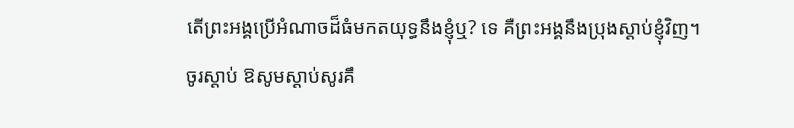តើព្រះអង្គប្រើអំណាចដ៏ធំមកតយុទ្ធនឹងខ្ញុំឬ? ទេ គឺព្រះអង្គនឹងប្រុងស្តាប់ខ្ញុំវិញ។
ចូរស្តាប់ ឱសូមស្តាប់សូរគឹ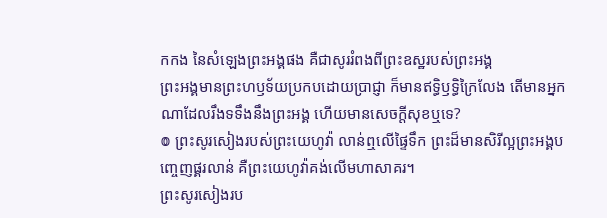កកង នៃសំឡេងព្រះអង្គផង គឺជាសូររំពងពីព្រះឧស្ឋរបស់ព្រះអង្គ
ព្រះអង្គមានព្រះហឫទ័យប្រកបដោយប្រាជ្ញា ក៏មានឥទ្ធិឫទ្ធិក្រៃលែង តើមានអ្នកណាដែលរឹងទទឹងនឹងព្រះអង្គ ហើយមានសេចក្ដីសុខឬទេ?
៙ ព្រះសូរសៀងរបស់ព្រះយេហូវ៉ា លាន់ឮលើផ្ទៃទឹក ព្រះដ៏មានសិរីល្អព្រះអង្គបញ្ចេញផ្គរលាន់ គឺព្រះយេហូវ៉ាគង់លើមហាសាគរ។
ព្រះសូរសៀងរប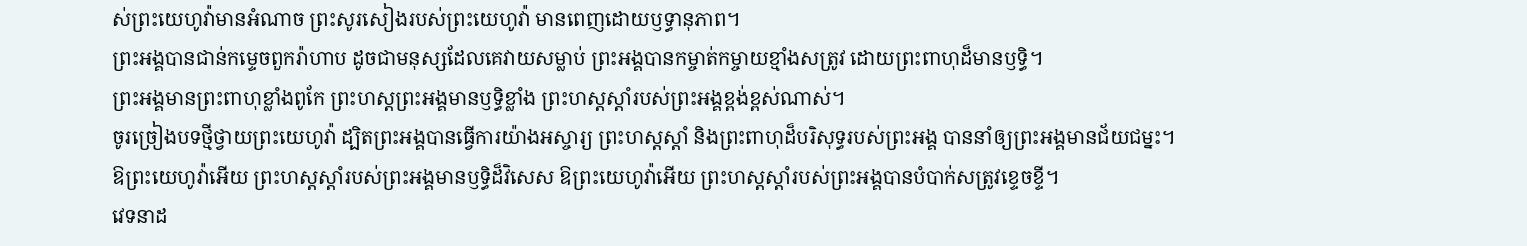ស់ព្រះយេហូវ៉ាមានអំណាច ព្រះសូរសៀងរបស់ព្រះយេហូវ៉ា មានពេញដោយឫទ្ធានុភាព។
ព្រះអង្គបានជាន់កម្ទេចពួករ៉ាហាប ដូចជាមនុស្សដែលគេវាយសម្លាប់ ព្រះអង្គបានកម្ចាត់កម្ចាយខ្មាំងសត្រូវ ដោយព្រះពាហុដ៏មានឫទ្ធិ។
ព្រះអង្គមានព្រះពាហុខ្លាំងពូកែ ព្រះហស្តព្រះអង្គមានឫទ្ធិខ្លាំង ព្រះហស្តស្តាំរបស់ព្រះអង្គខ្ពង់ខ្ពស់ណាស់។
ចូរច្រៀងបទថ្មីថ្វាយព្រះយេហូវ៉ា ដ្បិតព្រះអង្គបានធ្វើការយ៉ាងអស្ចារ្យ ព្រះហស្តស្តាំ និងព្រះពាហុដ៏បរិសុទ្ធរបស់ព្រះអង្គ បាននាំឲ្យព្រះអង្គមានជ័យជម្នះ។
ឱព្រះយេហូវ៉ាអើយ ព្រះហស្តស្តាំរបស់ព្រះអង្គមានឫទ្ធិដ៏វិសេស ឱព្រះយេហូវ៉ាអើយ ព្រះហស្តស្តាំរបស់ព្រះអង្គបានបំបាក់សត្រូវខ្ទេចខ្ទី។
វេទនាដ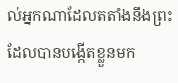ល់អ្នកណាដែលតតាំងនឹងព្រះ ដែលបានបង្កើតខ្លួនមក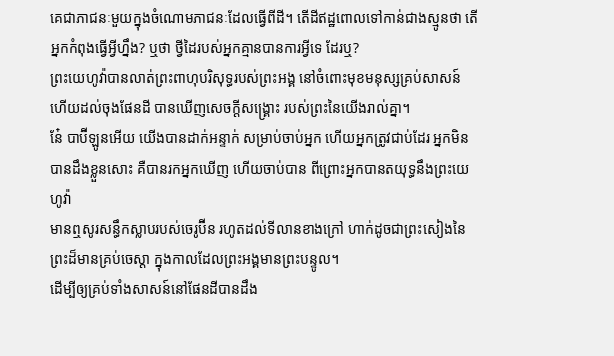គេជាភាជនៈមួយក្នុងចំណោមភាជនៈដែលធ្វើពីដី។ តើដីឥដ្ឋពោលទៅកាន់ជាងស្មូនថា តើអ្នកកំពុងធ្វើអ្វីហ្នឹង? ឬថា ថ្វីដៃរបស់អ្នកគ្មានបានការអ្វីទេ ដែរឬ?
ព្រះយេហូវ៉ាបានលាត់ព្រះពាហុបរិសុទ្ធរបស់ព្រះអង្គ នៅចំពោះមុខមនុស្សគ្រប់សាសន៍ ហើយដល់ចុងផែនដី បានឃើញសេចក្ដីសង្គ្រោះ របស់ព្រះនៃយើងរាល់គ្នា។
នែ៎ បាប៊ីឡូនអើយ យើងបានដាក់អន្ទាក់ សម្រាប់ចាប់អ្នក ហើយអ្នកត្រូវជាប់ដែរ អ្នកមិនបានដឹងខ្លួនសោះ គឺបានរកអ្នកឃើញ ហើយចាប់បាន ពីព្រោះអ្នកបានតយុទ្ធនឹងព្រះយេហូវ៉ា
មានឮសូរសន្ធឹកស្លាបរបស់ចេរូប៊ីន រហូតដល់ទីលានខាងក្រៅ ហាក់ដូចជាព្រះសៀងនៃព្រះដ៏មានគ្រប់ចេស្តា ក្នុងកាលដែលព្រះអង្គមានព្រះបន្ទូល។
ដើម្បីឲ្យគ្រប់ទាំងសាសន៍នៅផែនដីបានដឹង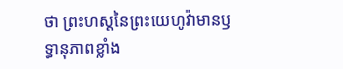ថា ព្រះហស្តនៃព្រះយេហូវ៉ាមានឫទ្ធានុភាពខ្លាំង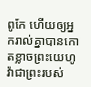ពូកែ ហើយឲ្យអ្នករាល់គ្នាបានកោតខ្លាចព្រះយេហូវ៉ាជាព្រះរបស់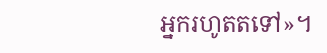អ្នករហូតតទៅ»។